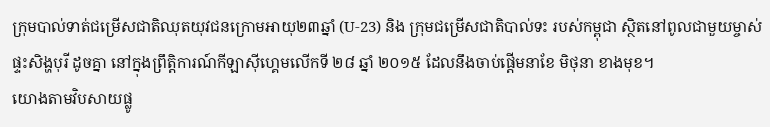ក្រុមបាល់ទាត់ជម្រើសជាតិឈុតយុវជនក្រោមអាយុ២៣ឆ្នាំ (U-23) និង ក្រុមជម្រើសជាតិបាល់ទះ របស់កម្ពុជា ស្ថិតនៅពូលជាមួយម្ចាស់ផ្ទះសិង្ហបុរី ដូចគ្នា នៅក្នុងព្រឹត្តិការណ៍កីឡាស៊ីហ្គេមលើកទី ២៨ ឆ្នាំ ២០១៥ ដែលនឹងចាប់ផ្ដើមនាខែ មិថុនា ខាងមុខ។
យោងតាមវិបសាយផ្លូ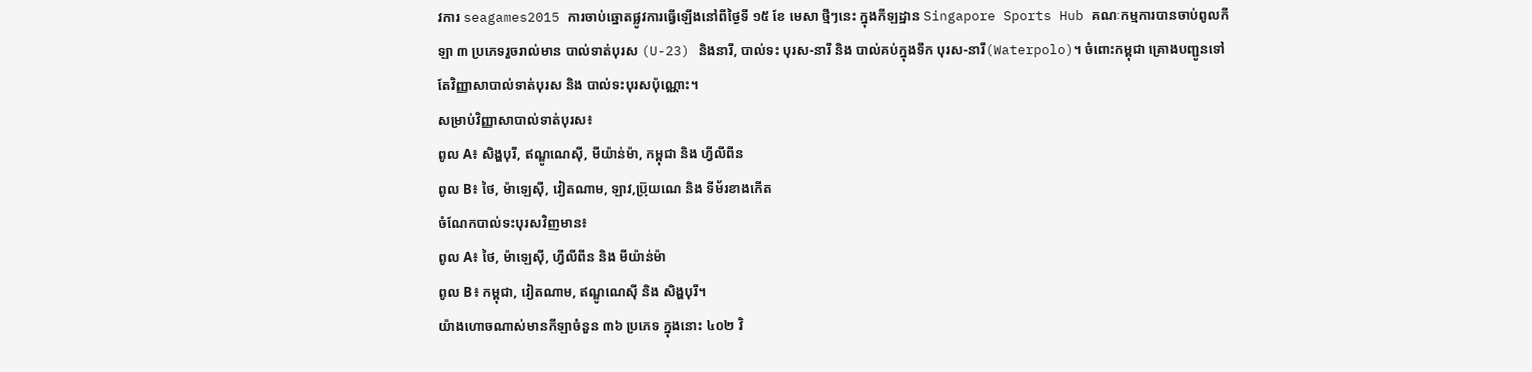វការ seagames2015 ការចាប់ឆ្នោតផ្លូវការធ្វើឡើងនៅពីថ្ងៃទី ១៥ ខែ មេសា ថ្មីៗនេះ ក្នុងកីឡដ្ឋាន Singapore Sports Hub គណៈកម្មការបានចាប់ពូលកីឡា ៣ ប្រភេទរួចរាល់មាន បាល់ទាត់បុរស (U-23) និងនារី, បាល់ទះ បុរស-នារី និង បាល់គប់ក្នុងទឹក បុរស-នារី(Waterpolo)។ ចំពោះកម្ពុជា គ្រោងបញ្ជូនទៅតែវិញ្ញាសាបាល់ទាត់បុរស និង បាល់ទះបុរសប៉ុណ្ណោះ។
សម្រាប់វិញ្ញាសាបាល់ទាត់បុរស៖
ពូល A៖ សិង្ហបុរី, ឥណ្ឌូណេស៊ី, មីយ៉ាន់ម៉ា, កម្ពុជា និង ហ្វីលីពីន
ពូល B៖ ថៃ, ម៉ាឡេស៊ី, វៀតណាម, ឡាវ,ប្រ៊ុយណេ និង ទីម័រខាងកើត
ចំណែកបាល់ទះបុរសវិញមាន៖
ពូល A៖ ថៃ, ម៉ាឡេស៊ី, ហ្វីលីពីន និង មីយ៉ាន់ម៉ា
ពូល B៖ កម្ពុជា, វៀតណាម, ឥណ្ឌូណេស៊ី និង សិង្ហបុរី។
យ៉ាងហោចណាស់មានកីឡាចំនួន ៣៦ ប្រភេទ ក្នុងនោះ ៤០២ វិ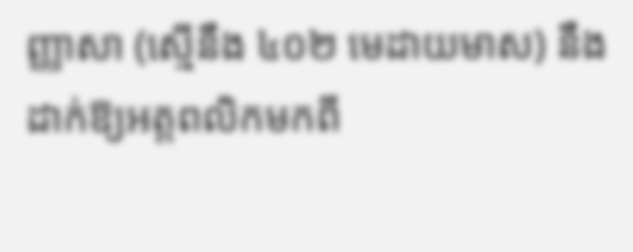ញ្ញាសា (ស្មើនឹង ៤០២ មេដាយមាស) នឹងដាក់ឱ្យអត្តពលិកមកពី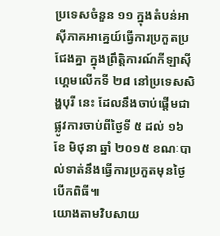ប្រទេសចំនួន ១១ ក្នុងតំបន់អាស៊ីភាគអាគ្នេយ៍ធ្វើការប្រកួតប្រជែងគ្នា ក្នុងព្រឹត្តិការណ៍កីឡាស៊ីហ្គេមលើកទី ២៨ នៅប្រទេសសិង្ហបុរី នេះ ដែលនឹងចាប់ផ្ដើមជាផ្លូវការចាប់ពីថ្ងៃទី ៥ ដល់ ១៦ ខែ មិថុនា ឆ្នាំ ២០១៥ ខណៈបាល់ទាត់នឹងធ្វើការប្រកួតមុនថ្ងៃបើកពិធី៕
យោងតាមវិបសាយ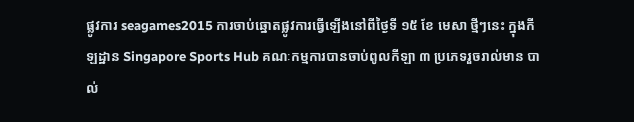ផ្លូវការ seagames2015 ការចាប់ឆ្នោតផ្លូវការធ្វើឡើងនៅពីថ្ងៃទី ១៥ ខែ មេសា ថ្មីៗនេះ ក្នុងកីឡដ្ឋាន Singapore Sports Hub គណៈកម្មការបានចាប់ពូលកីឡា ៣ ប្រភេទរួចរាល់មាន បាល់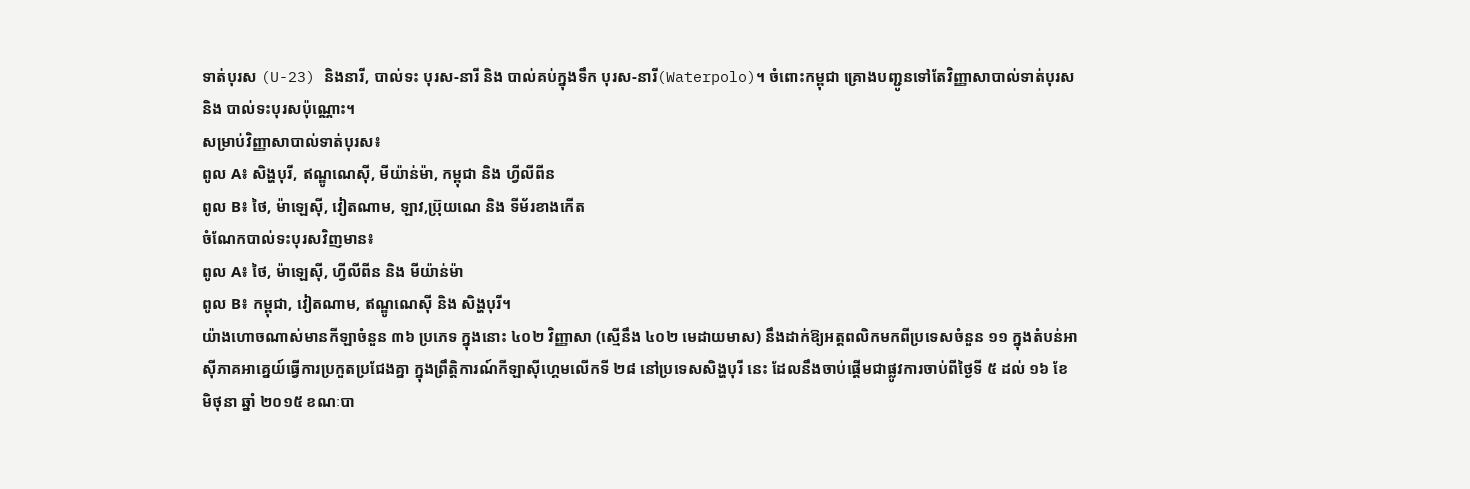ទាត់បុរស (U-23) និងនារី, បាល់ទះ បុរស-នារី និង បាល់គប់ក្នុងទឹក បុរស-នារី(Waterpolo)។ ចំពោះកម្ពុជា គ្រោងបញ្ជូនទៅតែវិញ្ញាសាបាល់ទាត់បុរស និង បាល់ទះបុរសប៉ុណ្ណោះ។
សម្រាប់វិញ្ញាសាបាល់ទាត់បុរស៖
ពូល A៖ សិង្ហបុរី, ឥណ្ឌូណេស៊ី, មីយ៉ាន់ម៉ា, កម្ពុជា និង ហ្វីលីពីន
ពូល B៖ ថៃ, ម៉ាឡេស៊ី, វៀតណាម, ឡាវ,ប្រ៊ុយណេ និង ទីម័រខាងកើត
ចំណែកបាល់ទះបុរសវិញមាន៖
ពូល A៖ ថៃ, ម៉ាឡេស៊ី, ហ្វីលីពីន និង មីយ៉ាន់ម៉ា
ពូល B៖ កម្ពុជា, វៀតណាម, ឥណ្ឌូណេស៊ី និង សិង្ហបុរី។
យ៉ាងហោចណាស់មានកីឡាចំនួន ៣៦ ប្រភេទ ក្នុងនោះ ៤០២ វិញ្ញាសា (ស្មើនឹង ៤០២ មេដាយមាស) នឹងដាក់ឱ្យអត្តពលិកមកពីប្រទេសចំនួន ១១ ក្នុងតំបន់អាស៊ីភាគអាគ្នេយ៍ធ្វើការប្រកួតប្រជែងគ្នា ក្នុងព្រឹត្តិការណ៍កីឡាស៊ីហ្គេមលើកទី ២៨ នៅប្រទេសសិង្ហបុរី នេះ ដែលនឹងចាប់ផ្ដើមជាផ្លូវការចាប់ពីថ្ងៃទី ៥ ដល់ ១៦ ខែ មិថុនា ឆ្នាំ ២០១៥ ខណៈបា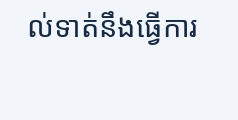ល់ទាត់នឹងធ្វើការ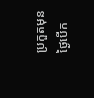ប្រកួតមុនថ្ងៃបើក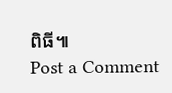ពិធី៕
Post a Comment